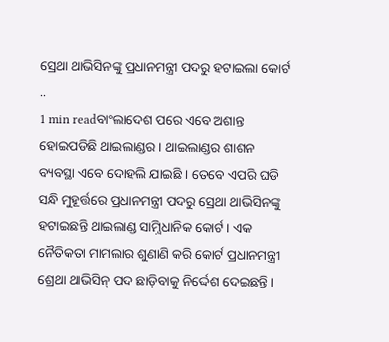ସ୍ରେଥା ଥାଭିସିନଙ୍କୁ ପ୍ରଧାନମନ୍ତ୍ରୀ ପଦରୁ ହଟାଇଲା କୋର୍ଟ ..
1 min readବାଂଲାଦେଶ ପରେ ଏବେ ଅଶାନ୍ତ ହୋଇପଡିଛି ଥାଇଲାଣ୍ଡର । ଥାଇଲାଣ୍ଡର ଶାଶନ ବ୍ୟବସ୍ଥା ଏବେ ଦୋହଲି ଯାଇଛି । ତେବେ ଏପରି ଘଡି ସନ୍ଧି ମୁହୂର୍ତ୍ତରେ ପ୍ରଧାନମନ୍ତ୍ରୀ ପଦରୁ ସ୍ରେଥା ଥାଭିସିନଙ୍କୁ ହଟାଇଛନ୍ତି ଥାଇଲାଣ୍ଡ ସାମ଼୍ବିଧାନିକ କୋର୍ଟ । ଏକ ନୈତିକତା ମାମଲାର ଶୁଣାଣି କରି କୋର୍ଟ ପ୍ରଧାନମନ୍ତ୍ରୀ ଶ୍ରେଥା ଥାଭିସିନ୍ ପଦ ଛାଡ଼ିବାକୁ ନିର୍ଦ୍ଦେଶ ଦେଇଛନ୍ତି ।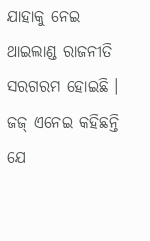ଯାହାକୁ ନେଇ ଥାଇଲାଣ୍ଡ ରାଜନୀତି ସରଗରମ ହୋଇଛି । ଜଜ୍ ଏନେଇ କହିଛନ୍ତି ଯେ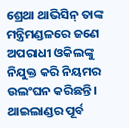ଶ୍ରେଥା ଥାଭିସିନ୍ ତାଙ୍କ ମନ୍ତ୍ରିମଣ୍ଡଳରେ ଜଣେ ଅପରାଧୀ ଓକିଲଙ୍କୁ ନିଯୁକ୍ତ କରି ନିୟମର ଉଲଂଘନ କରିଛନ୍ତି । ଥାଇଲାଣ୍ଡର ପୂର୍ବ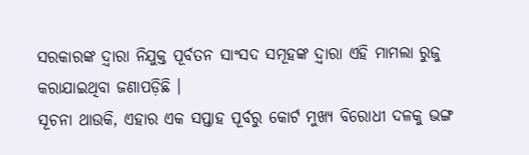ସରକାରଙ୍କ ଦ଼୍ବାରା ନିଯୁକ୍ତ ପୂର୍ବତନ ସାଂସଦ ସମୂହଙ୍କ ଦ଼୍ବାରା ଏହି ମାମଲା ରୁଜୁ କରାଯାଇଥିବା ଜଣାପଡ଼ିଛି ।
ସୂଚନା ଥାଉକି, ଏହାର ଏକ ସପ୍ତାହ ପୂର୍ବରୁ କୋର୍ଟ ମୁଖ୍ୟ ବିରୋଧୀ ଦଳକୁ ଭଙ୍ଗ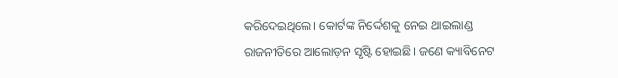କରିଦେଇଥିଲେ। କୋର୍ଟଙ୍କ ନିର୍ଦ୍ଦେଶକୁ ନେଇ ଥାଇଲାଣ୍ଡ ରାଜନୀତିରେ ଆଲୋଡ଼ନ ସୃଷ୍ଟି ହୋଇଛି। ଜଣେ କ୍ୟାବିନେଟ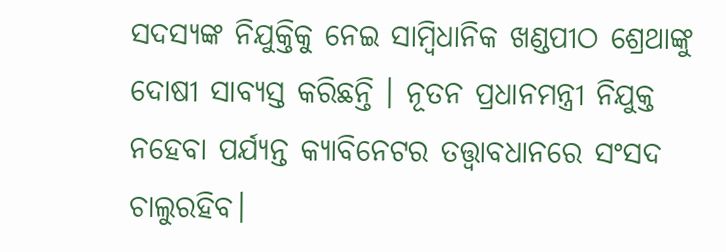ସଦସ୍ୟଙ୍କ ନିଯୁକ୍ତିକୁ ନେଇ ସାମ୍ବିଧାନିକ ଖଣ୍ଡପୀଠ ଶ୍ରେଥାଙ୍କୁ ଦୋଷୀ ସାବ୍ୟସ୍ତ କରିଛନ୍ତି । ନୂତନ ପ୍ରଧାନମନ୍ତ୍ରୀ ନିଯୁକ୍ତ ନହେବା ପର୍ଯ୍ୟନ୍ତ କ୍ୟାବିନେଟର ତତ୍ତ୍ୱାବଧାନରେ ସଂସଦ ଚାଲୁରହିବ।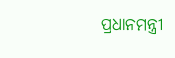ପ୍ରଧାନମନ୍ତ୍ରୀ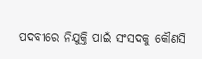ପଦବୀରେ ନିଯୁକ୍ତି ପାଇଁ ସଂସଦକୁ କୌଣସି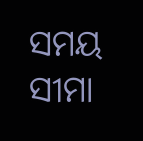ସମୟ ସୀମା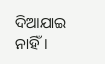ଦିଆଯାଇ ନାହିଁ।